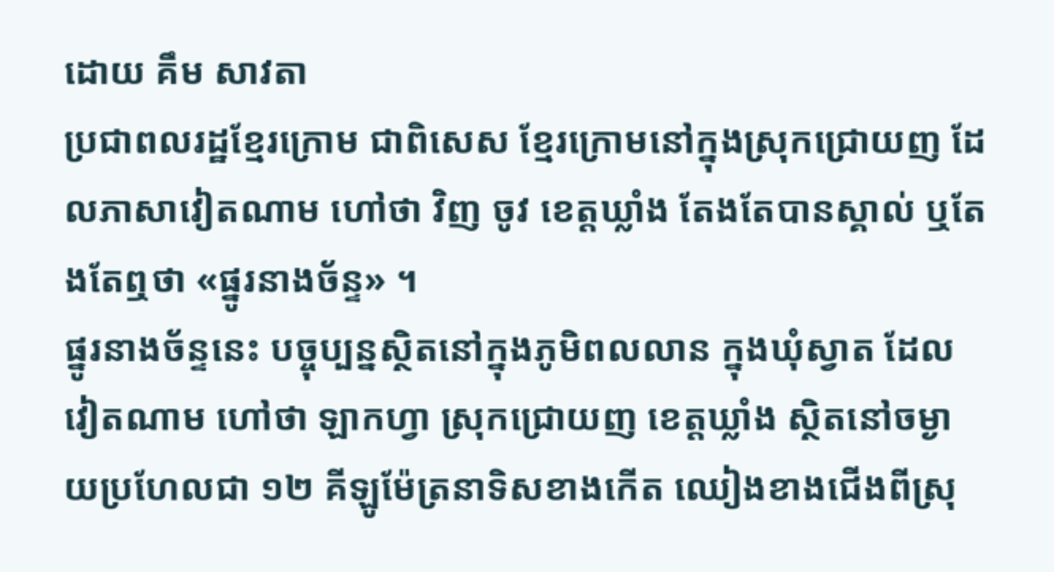ដោយ គឹម សាវតា
ប្រជាពលរដ្ឋខ្មែរក្រោម ជាពិសេស ខ្មែរក្រោមនៅក្នុងស្រុកជ្រោយញ ដែលភាសាវៀតណាម ហៅថា វិញ ចូវ ខេត្តឃ្លាំង តែងតែបានស្គាល់ ឬតែងតែឮថា «ផ្នូរនាងច័ន្ទ» ។
ផ្នូរនាងច័ន្ទនេះ បច្ចុប្បន្នស្ថិតនៅក្នុងភូមិពលលាន ក្នុងឃុំស្វាត ដែលវៀតណាម ហៅថា ឡាកហ្វា ស្រុកជ្រោយញ ខេត្តឃ្លាំង ស្ថិតនៅចម្ងាយប្រហែលជា ១២ គីឡូម៉ែត្រនាទិសខាងកើត ឈៀងខាងជើងពីស្រុ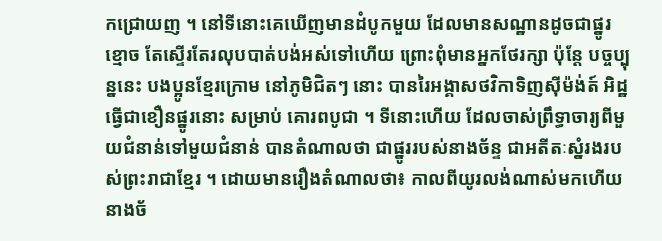កជ្រោយញ ។ នៅទីនោះគេឃើញមានដំបូកមួយ ដែលមានសណ្ឋានដូចជាផ្នូរខ្មោច តែស្ទើរតែរលុបបាត់បង់អស់ទៅហើយ ព្រោះពុំមានអ្នកថែរក្សា ប៉ុន្តែ បច្ចប្បុន្ននេះ បងប្អូនខ្មែរក្រោម នៅភូមិជិតៗ នោះ បានរៃអង្គាសថវិកាទិញស៊ីម៉ង់ត៍ អិដ្ឋ ធ្វើជាខឿនផ្នូរនោះ សម្រាប់ គោរពបូជា ។ ទីនោះហើយ ដែលចាស់ព្រឹទ្ធាចារ្យពីមួយជំនាន់ទៅមួយជំនាន់ បានតំណាលថា ជាផ្នូររបស់នាងច័ន្ទ ជាអតីតៈស្នំរងរបស់ព្រះរាជាខ្មែរ ។ ដោយមានរឿងតំណាលថា៖ កាលពីយូរលង់ណាស់មកហើយ នាងច័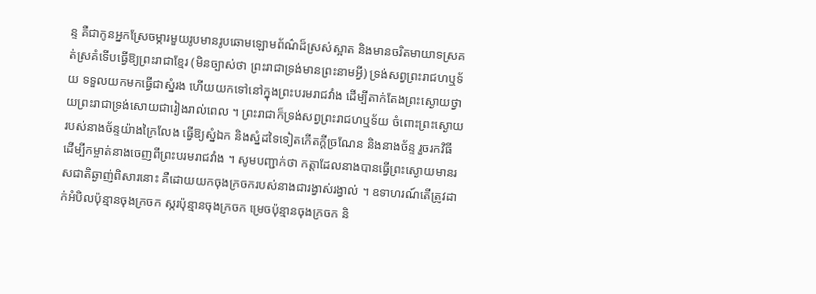ន្ទ គឺជាកូនអ្នកស្រែចម្ការមួយរូបមានរូបឆោមឡោមព័ណ៌ដ៏ស្រស់ស្អាត និងមានចរិតមាយាទស្រគត់ស្រគំទើបធ្វើឱ្យព្រះរាជាខ្មែរ (មិនច្បាស់ថា ព្រះរាជាទ្រង់មានព្រះនាមអ្វី) ទ្រង់សព្វព្រះរាជហឬទ័យ ទទួលយកមកធ្វើជាស្នំរង ហើយយកទៅនៅក្នុងព្រះបរមរាជវាំង ដើម្បីតាក់តែងព្រះស្ងោយថ្វាយព្រះរាជាទ្រង់សោយជារៀងរាល់ពេល ។ ព្រះរាជាក៏ទ្រង់សព្វព្រះរាជហឬទ័យ ចំពោះព្រះស្ងោយរបស់នាងច័ន្ទយ៉ាងក្រៃលែង ធ្វើឱ្យស្នំឯក និងស្នំដទៃទៀតកើតក្តីច្រណែន និងនាងច័ន្ទ រួចរកវិធី ដើម្បីកម្ចាត់នាងចេញពីព្រះបរមរាជវាំង ។ សូមបញ្ជាក់ថា កត្តាដែលនាងបានធ្វើព្រះស្ងោយមានរសជាតិឆ្ងាញ់ពិសារនោះ គឺដោយយកចុងក្រចករបស់នាងជារង្វាស់រង្វាល់ ។ ឧទាហរណ៍តើត្រូវដាក់អំបិលប៉ុន្មានចុងក្រចក ស្ករប៉ុន្មានចុងក្រចក ម្រេចប៉ុន្មានចុងក្រចក និ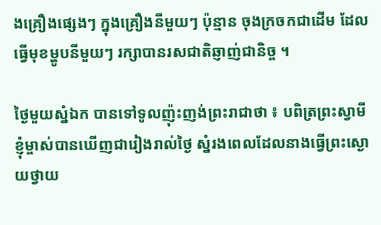ងគ្រឿងផ្សេងៗ ក្នុងគ្រឿងនីមួយៗ ប៉ុន្មាន ចុងក្រចកជាដើម ដែលធ្វើមុខម្ហូបនីមួយៗ រក្សាបានរសជាតិឆ្ញាញ់ជានិច្ច ។

ថ្ងៃមួយស្នំឯក បានទៅទូលញ៉ុះញង់ព្រះរាជាថា ៖ បពិត្រព្រះស្វាមី ខ្ញុំម្ចាស់បានឃើញជារៀងរាល់ថ្ងៃ ស្នំរងពេលដែលនាងធ្វើព្រះស្ងោយថ្វាយ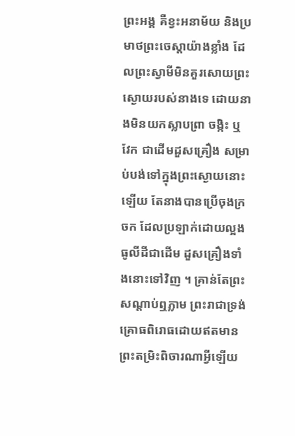ព្រះអង្គ គឺខ្វះអនាម័យ និងប្រមាថព្រះចេស្ដាយ៉ាងខ្លាំង ដែលព្រះស្វាមីមិនគួរសោយព្រះស្ងោយរបស់នាងទេ ដោយនាងមិនយកស្លាបព្រា ចង្កិះ ឬ វែក ជាដើមដួសគ្រឿង សម្រាប់បង់ទៅក្នុងព្រះស្ងោយនោះឡើយ តែនាងបានប្រើចុងក្រចក ដែលប្រឡាក់ដោយល្អងធូលីដីជាដើម ដួសគ្រឿងទាំងនោះទៅវិញ ។ គ្រាន់តែព្រះសណ្ដាប់ឮភ្លាម ព្រះរាជាទ្រង់គ្រោធពិរោធដោយឥតមានព្រះតម្រិះពិចារណាអ្វីឡើយ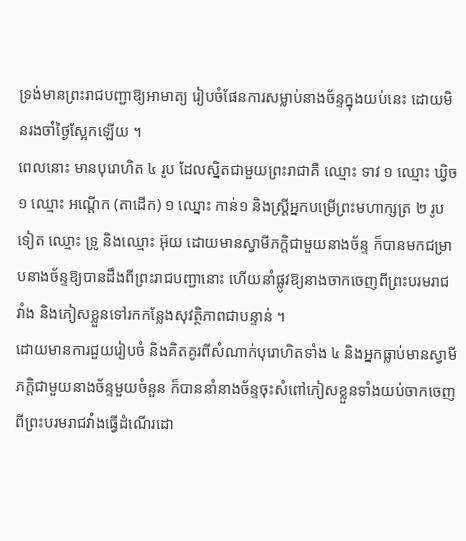ទ្រង់មានព្រះរាជបញ្ជាឱ្យអាមាត្យ រៀបចំផែនការសម្លាប់នាងច័ន្ទក្នុងយប់នេះ ដោយមិនរងចាំថ្ងៃស្អែកឡើយ ។
ពេលនោះ មានបុរោហិត ៤ រូប ដែលស្និតជាមួយព្រះរាជាគឺ ឈ្មោះ ទាវ ១ ឈ្មោះ ឃ្វិច ១ ឈ្មោះ អណ្ដើក (តាដើក) ១ ឈ្នោះ កាន់១ និងស្ត្រីអ្នកបម្រើព្រះមហាក្សត្រ ២ រូបទៀត ឈ្មោះ ទ្រូ និងឈ្មោះ អ៊ុយ ដោយមានស្វាមីភក្តិជាមួយនាងច័ន្ទ ក៏បានមកជម្រាបនាងច័ន្ទឱ្យបានដឹងពីព្រះរាជបញ្ជានោះ ហើយនាំផ្លូវឱ្យនាងចាកចេញពីព្រះបរមរាជវាំង និងភៀសខ្លួនទៅរកកន្លែងសុវត្ថិភាពជាបន្ទាន់ ។
ដោយមានការជួយរៀបចំ និងគិតគូរពីសំណាក់បុរោហិតទាំង ៤ និងអ្នកធ្លាប់មានស្វាមីភក្តិជាមួយនាងច័ន្ទមួយចំនួន ក៏បាននាំនាងច័ន្ទចុះសំពៅភៀសខ្លួនទាំងយប់ចាកចេញពីព្រះបរមរាជវាំងធ្វើដំណើរដោ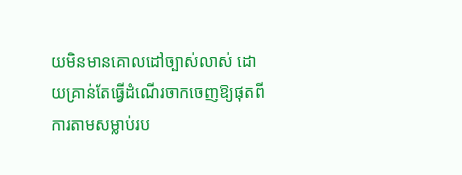យមិនមានគោលដៅច្បាស់លាស់ ដោយគ្រាន់តែធ្វើដំណើរចាកចេញឱ្យផុតពីការតាមសម្លាប់រប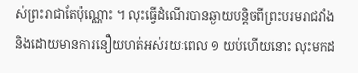ស់ព្រះរាជាតែប៉ុណ្ណោះ ។ លុះធ្វើដំណើរបានឆ្ងាយបន្តិចពីព្រះបរមរាជវាំង និងដោយមានការនឿយហត់អស់រយៈពេល ១ យប់ហើយនោះ លុះមកដ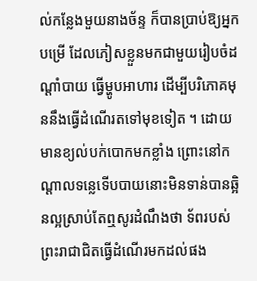ល់កន្លែងមួយនាងច័ន្ទ ក៏បានប្រាប់ឱ្យអ្នកបម្រើ ដែលភៀសខ្លួនមកជាមួយរៀបចំដណ្ដាំបាយ ធ្វើម្ហូបអាហារ ដើម្បីបរិភោគមុននឹងធ្វើដំណើរតទៅមុខទៀត ។ ដោយមានខ្យល់បក់បោកមកខ្លាំង ព្រោះនៅកណ្ដាលទន្លេទើបបាយនោះមិនទាន់បានឆ្អិនល្អស្រាប់តែឮសូរដំណឹងថា ទ័ពរបស់ព្រះរាជាជិតធ្វើដំណើរមកដល់ផង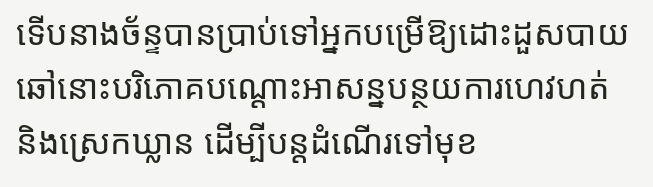ទើបនាងច័ន្ទបានប្រាប់ទៅអ្នកបម្រើឱ្យដោះដួសបាយឆៅនោះបរិភោគបណ្ដោះអាសន្នបន្ថយការហេវហត់ និងស្រេកឃ្លាន ដើម្បីបន្តដំណើរទៅមុខ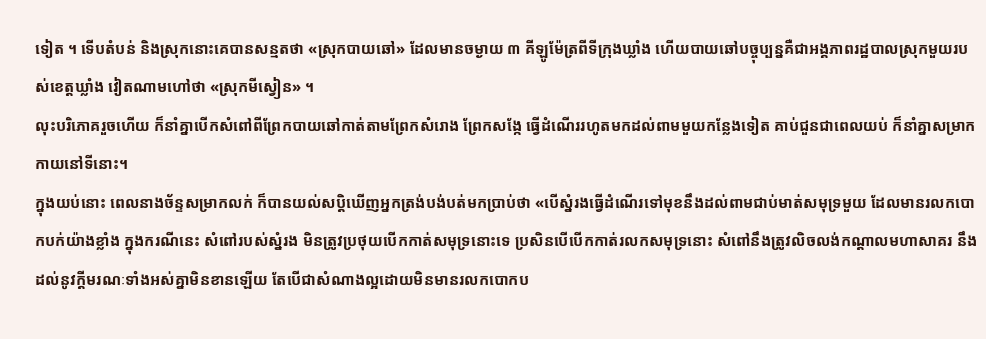ទៀត ។ ទើបតំបន់ និងស្រុកនោះគេបានសន្មតថា «ស្រុកបាយឆៅ» ដែលមានចម្ងាយ ៣ គីឡូម៉ែត្រពីទីក្រុងឃ្លាំង ហើយបាយឆៅបច្ចុប្បន្នគឺជាអង្គភាពរដ្ឋបាលស្រុកមួយរបស់ខេត្តឃ្លាំង វៀតណាមហៅថា «ស្រុកមីស្វៀន» ។
លុះបរិភោគរួចហើយ ក៏នាំគ្នាបើកសំពៅពីព្រែកបាយឆៅកាត់តាមព្រែកសំរោង ព្រែកសង្កែ ធ្វើដំណើររហូតមកដល់ពាមមួយកន្លែងទៀត គាប់ជួនជាពេលយប់ ក៏នាំគ្នាសម្រាកកាយនៅទីនោះ។
ក្នុងយប់នោះ ពេលនាងច័ន្ទសម្រាកលក់ ក៏បានយល់សប្តិឃើញអ្នកត្រង់បង់បត់មកប្រាប់ថា «បើស្នំរងធ្វើដំណើរទៅមុខនឹងដល់ពាមជាប់មាត់សមុទ្រមួយ ដែលមានរលកបោកបក់យ៉ាងខ្លាំង ក្នុងករណីនេះ សំពៅរបស់ស្នំរង មិនត្រូវប្រថុយបើកកាត់សមុទ្រនោះទេ ប្រសិនបើបើកកាត់រលកសមុទ្រនោះ សំពៅនឹងត្រូវលិចលង់កណ្ដាលមហាសាគរ នឹងដល់នូវក្តីមរណៈទាំងអស់គ្នាមិនខានឡើយ តែបើជាសំណាងល្អដោយមិនមានរលកបោកប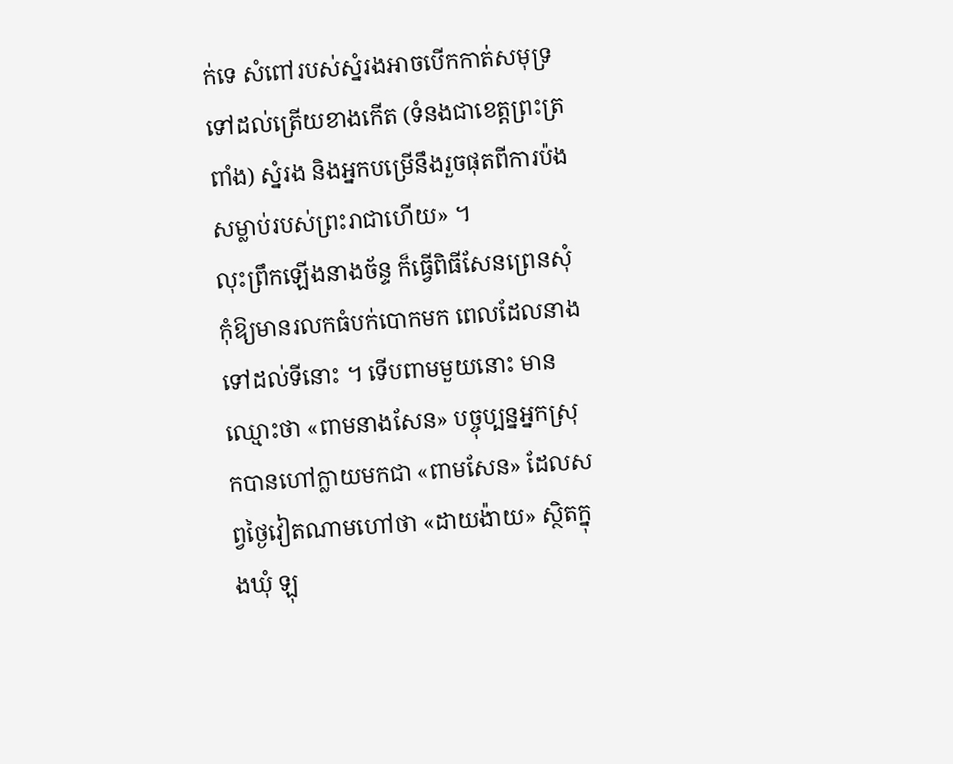ក់ទេ សំពៅរបស់ស្នំរងអាចបើកកាត់សមុទ្រទៅដល់ត្រើយខាងកើត (ទំនងជាខេត្តព្រះត្រពាំង) ស្នំរង និងអ្នកបម្រើនឹងរួចផុតពីការប៉ងសម្លាប់របស់ព្រះរាជាហើយ» ។
លុះព្រឹកឡើងនាងច័ន្ទ ក៏ធ្វើពិធីសែនព្រេនសុំកុំឱ្យមានរលកធំបក់បោកមក ពេលដែលនាងទៅដល់ទីនោះ ។ ទើបពាមមួយនោះ មានឈ្មោះថា «ពាមនាងសែន» បច្ចុប្បន្នអ្នកស្រុកបានហៅក្លាយមកជា «ពាមសែន» ដែលសព្វថ្ងៃវៀតណាមហៅថា «ដាយង៉ាយ» ស្ថិតក្នុងឃុំ ឡុ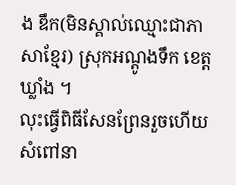ង ឌឹក(មិនស្គាល់ឈ្មោះជាភាសាខ្មែរ) ស្រុកអណ្ដូងទឹក ខេត្តឃ្លាំង ។
លុះធ្វើពិធីសែនព្រែនរួចហើយ សំពៅនា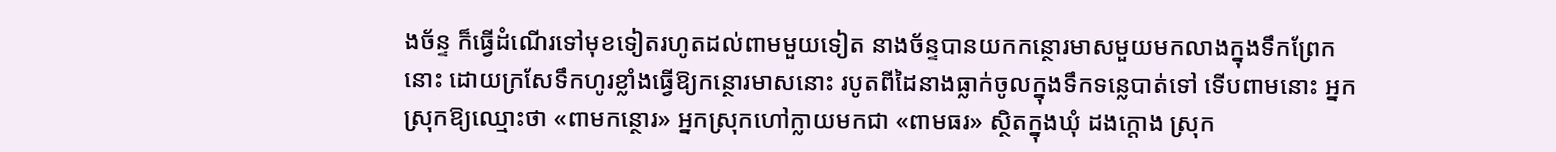ងច័ន្ទ ក៏ធ្វើដំណើរទៅមុខទៀតរហូតដល់ពាមមួយទៀត នាងច័ន្ទបានយកកន្ថោរមាសមួយមកលាងក្នុងទឹកព្រែកនោះ ដោយក្រសែទឹកហូរខ្លាំងធ្វើឱ្យកន្ថោរមាសនោះ របូតពីដៃនាងធ្លាក់ចូលក្នុងទឹកទន្លេបាត់ទៅ ទើបពាមនោះ អ្នកស្រុកឱ្យឈ្មោះថា «ពាមកន្ថោរ» អ្នកស្រុកហៅក្លាយមកជា «ពាមធរ» ស្ថិតក្នុងឃុំ ដងក្ដោង ស្រុក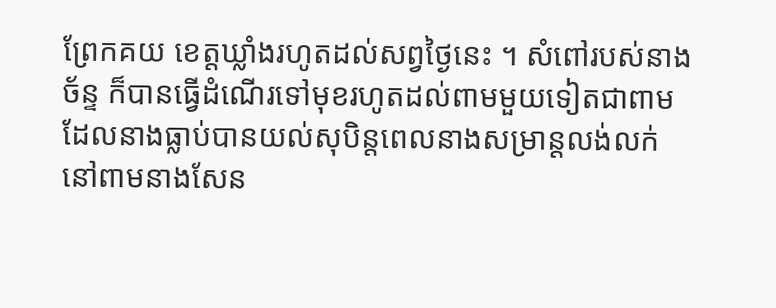ព្រែកគយ ខេត្តឃ្លាំងរហូតដល់សព្វថ្ងៃនេះ ។ សំពៅរបស់នាងច័ន្ទ ក៏បានធ្វើដំណើរទៅមុខរហូតដល់ពាមមួយទៀតជាពាម ដែលនាងធ្លាប់បានយល់សុបិន្តពេលនាងសម្រាន្តលង់លក់ នៅពាមនាងសែន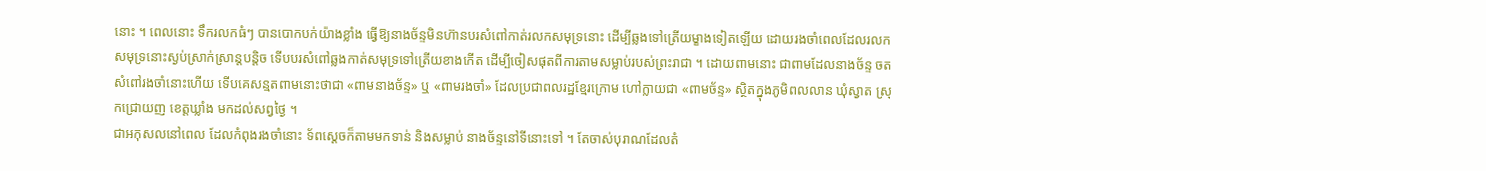នោះ ។ ពេលនោះ ទឹករលកធំៗ បានបោកបក់យ៉ាងខ្លាំង ធ្វើឱ្យនាងច័ន្ទមិនហ៊ានបរសំពៅកាត់រលកសមុទ្រនោះ ដើម្បីឆ្លងទៅត្រើយម្ខាងទៀតឡើយ ដោយរងចាំពេលដែលរលកសមុទ្រនោះស្ងប់ស្រាក់ស្រាន្តបន្តិច ទើបបរសំពៅឆ្លងកាត់សមុទ្រទៅត្រើយខាងកើត ដើម្បីចៀសផុតពីការតាមសម្លាប់របស់ព្រះរាជា ។ ដោយពាមនោះ ជាពាមដែលនាងច័ន្ទ ចតសំពៅរងចាំនោះហើយ ទើបគេសន្មតពាមនោះថាជា «ពាមនាងច័ន្ទ» ឬ «ពាមរងចាំ» ដែលប្រជាពលរដ្ឋខ្មែរក្រោម ហៅក្លាយជា «ពាមច័ន្ទ» ស្ថិតក្នុងភូមិពលលាន ឃុំស្វាត ស្រុកជ្រោយញ ខេត្តឃ្លាំង មកដល់សព្វថ្ងៃ ។
ជាអកុសលនៅពេល ដែលកំពុងរងចាំនោះ ទ័ពស្ដេចក៏តាមមកទាន់ និងសម្លាប់ នាងច័ន្ទនៅទីនោះទៅ ។ តែចាស់បុរាណដែលតំ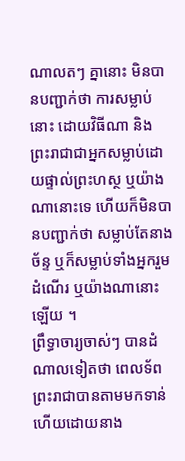ណាលតៗ គ្នានោះ មិនបានបញ្ជាក់ថា ការសម្លាប់នោះ ដោយវិធីណា និងព្រះរាជាជាអ្នកសម្លាប់ដោយផ្ទាល់ព្រះហស្ថ ឬយ៉ាងណានោះទេ ហើយក៏មិនបានបញ្ជាក់ថា សម្លាប់តែនាងច័ន្ទ ឬក៏សម្លាប់ទាំងអ្នករួមដំណើរ ឬយ៉ាងណានោះឡើយ ។
ព្រឹទ្ធាចារ្យចាស់ៗ បានដំណាលទៀតថា ពេលទ័ពព្រះរាជាបានតាមមកទាន់ ហើយដោយនាង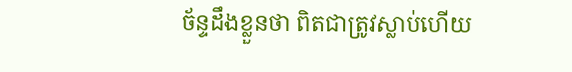ច័ន្ទដឹងខ្លួនថា ពិតជាត្រូវស្លាប់ហើយ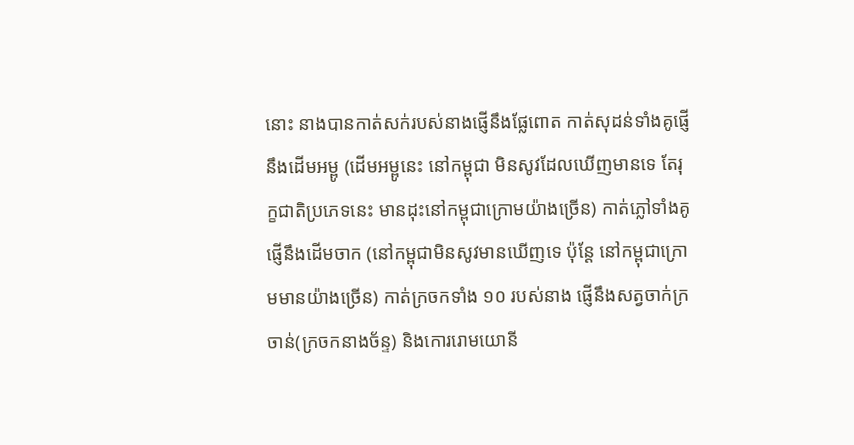នោះ នាងបានកាត់សក់របស់នាងផ្ញើនឹងផ្លែពោត កាត់សុដន់ទាំងគូផ្ញើនឹងដើមអម្ពូ (ដើមអម្ពូនេះ នៅកម្ពុជា មិនសូវដែលឃើញមានទេ តែរុក្ខជាតិប្រភេទនេះ មានដុះនៅកម្ពុជាក្រោមយ៉ាងច្រើន) កាត់ភ្លៅទាំងគូផ្ញើនឹងដើមចាក (នៅកម្ពុជាមិនសូវមានឃើញទេ ប៉ុន្តែ នៅកម្ពុជាក្រោមមានយ៉ាងច្រើន) កាត់ក្រចកទាំង ១០ របស់នាង ផ្ញើនឹងសត្វចាក់ក្រចាន់(ក្រចកនាងច័ន្ទ) និងកោររោមយោនី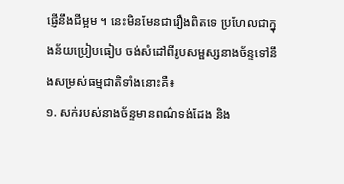ផ្ញើនឹងជីម្អម ។ នេះមិនមែនជារឿងពិតទេ ប្រហែលជាក្នុងន័យប្រៀបធៀប ចង់សំដៅពីរូបសម្ផស្សនាងច័ន្ទទៅនឹងសម្រស់ធម្មជាតិទាំងនោះគឺ៖
១. សក់របស់នាងច័ន្ទមានពណ៌ទង់ដែង និង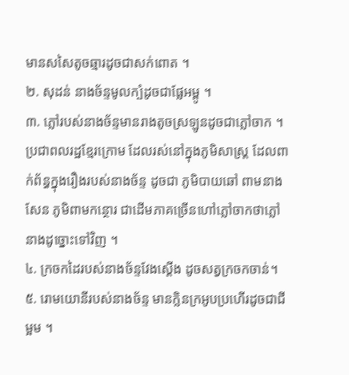មានសសៃតូចឆ្មារដូចជាសក់ពោត ។
២. សុដន់ នាងច័ន្ទមូលក្បំដូចជាផ្លែអម្ពូ ។
៣. ភ្លៅរបស់នាងច័ន្ទមានរាងតូចស្រឡូនដូចជាភ្លៅចាក ។ ប្រជាពលរដ្ឋខ្មែរក្រោម ដែលរស់នៅក្នុងភូមិសាស្ត្រ ដែលពាក់ព័ន្ធក្នុងរឿងរបស់នាងច័ន្ទ ដូចជា ភូមិបាយឆៅ ពាមនាងសែន ភូមិពាមកន្ថោរ ជាដើមភាគច្រើនហៅភ្លៅចាកថាភ្លៅនាងដូច្នោះទៅវិញ ។
៤. ក្រចកដៃរបស់នាងច័ន្ទវែងស្ដើង ដូចសត្វក្រចកចាន់។
៥. រោមយោនីរបស់នាងច័ន្ទ មានក្លិនក្រអូបប្រហើរដូចជាជីម្អម ។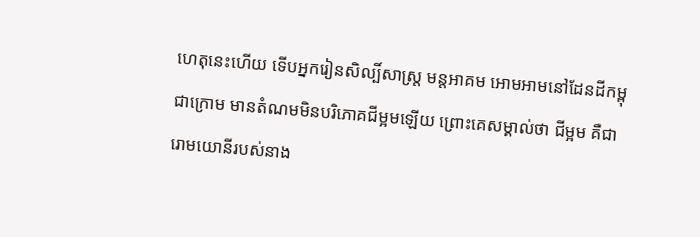ហេតុនេះហើយ ទើបអ្នករៀនសិល្បិ៍សាស្ត្រ មន្តអាគម អោមអាមនៅដែនដីកម្ពុជាក្រោម មានតំណមមិនបរិភោគជីម្អមឡើយ ព្រោះគេសម្គាល់ថា ជីម្អម គឺជារោមយោនីរបស់នាង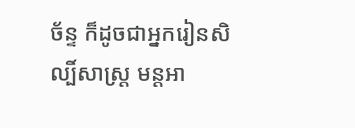ច័ន្ទ ក៏ដូចជាអ្នករៀនសិល្បិ៍សាស្ត្រ មន្តអា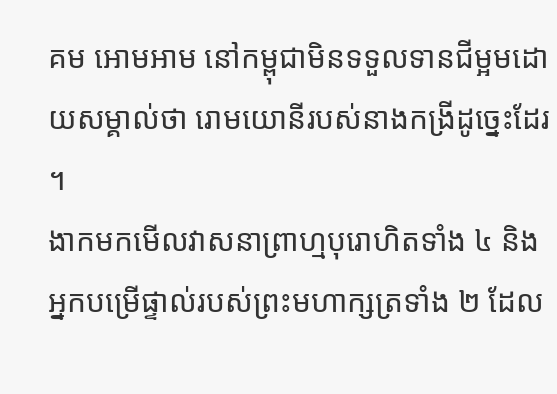គម អោមអាម នៅកម្ពុជាមិនទទួលទានជីម្អមដោយសម្គាល់ថា រោមយោនីរបស់នាងកង្រីដូច្នេះដែរ ។
ងាកមកមើលវាសនាព្រាហ្មបុរោហិតទាំង ៤ និងអ្នកបម្រើផ្ទាល់របស់ព្រះមហាក្សត្រទាំង ២ ដែល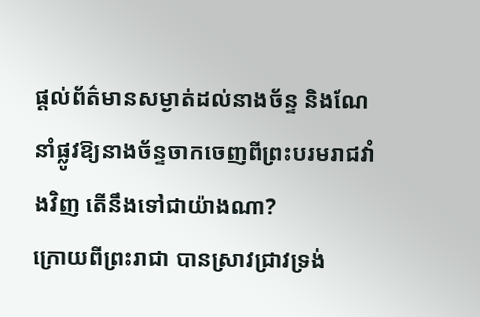ផ្ដល់ព័ត៌មានសម្ងាត់ដល់នាងច័ន្ទ និងណែនាំផ្លូវឱ្យនាងច័ន្ទចាកចេញពីព្រះបរមរាជវាំងវិញ តើនឹងទៅជាយ៉ាងណា?
ក្រោយពីព្រះរាជា បានស្រាវជ្រាវទ្រង់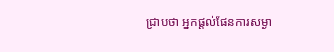ជ្រាបថា អ្នកផ្ដល់ផែនការសម្ងា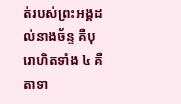ត់របស់ព្រះអង្គដល់នាងច័ន្ទ គឺបុរោហិតទាំង ៤ គឺតាទា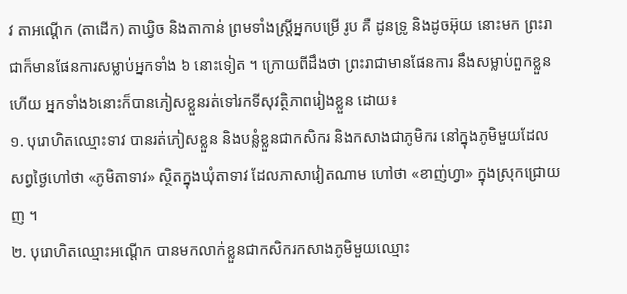វ តាអណ្ដើក (តាដើក) តាឃ្វិច និងតាកាន់ ព្រមទាំងស្ត្រីអ្នកបម្រើ រូប គឺ ដូនទ្រូ និងដូចអ៊ុយ នោះមក ព្រះរាជាក៏មានផែនការសម្លាប់អ្នកទាំង ៦ នោះទៀត ។ ក្រោយពីដឹងថា ព្រះរាជាមានផែនការ នឹងសម្លាប់ពួកខ្លួនហើយ អ្នកទាំង៦នោះក៏បានភៀសខ្លួនរត់ទៅរកទីសុវត្ថិភាពរៀងខ្លួន ដោយ៖
១. បុរោហិតឈ្មោះទាវ បានរត់ភៀសខ្លួន និងបន្លំខ្លួនជាកសិករ និងកសាងជាភូមិករ នៅក្នុងភូមិមួយដែលសព្វថ្ងៃហៅថា «ភូមិតាទាវ» ស្ថិតក្នុងឃុំតាទាវ ដែលភាសាវៀតណាម ហៅថា «ខាញ់ហ្វា» ក្នុងស្រុកជ្រោយញ ។
២. បុរោហិតឈ្មោះអណ្ដើក បានមកលាក់ខ្លួនជាកសិករកសាងភូមិមួយឈ្មោះ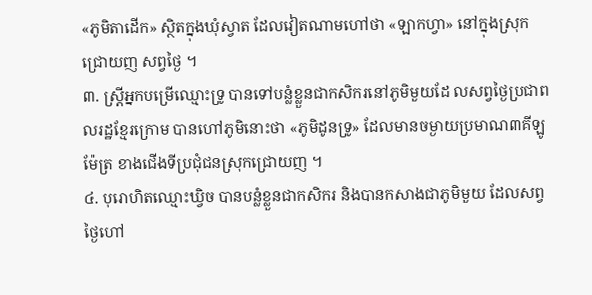«ភូមិតាដើក» ស្ថិតក្នុងឃុំស្វាត ដែលវៀតណាមហៅថា «ឡាកហ្វា» នៅក្នុងស្រុកជ្រោយញ សព្វថ្ងៃ ។
៣. ស្ត្រីអ្នកបម្រើឈ្មោះទ្រូ បានទៅបន្លំខ្លួនជាកសិករនៅភូមិមួយដែ លសព្វថ្ងៃប្រជាពលរដ្ឋខ្មែរក្រោម បានហៅភូមិនោះថា «ភូមិដូនទ្រូ» ដែលមានចម្ងាយប្រមាណ៣គីឡូម៉ែត្រ ខាងជើងទីប្រជុំជនស្រុកជ្រោយញ ។
៤. បុរោហិតឈ្មោះឃ្វិច បានបន្លំខ្លួនជាកសិករ និងបានកសាងជាភូមិមួយ ដែលសព្វថ្ងៃហៅ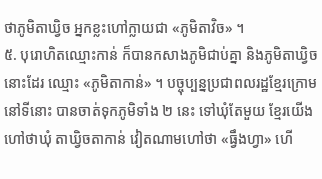ថាភូមិតាឃ្វិច អ្នកខ្លះហៅក្លាយជា «ភូមិតាវិច» ។
៥. បុរោហិតឈ្មោះកាន់ ក៏បានកសាងភូមិជាប់គ្នា និងភូមិតាឃ្វិចនោះដែរ ឈ្មោះ «ភូមិតាកាន់» ។ បច្ចុប្បន្នប្រជាពលរដ្ឋខ្មែរក្រោម នៅទីនោះ បានចាត់ទុកភូមិទាំង ២ នេះ ទៅឃុំតែមួយ ខ្មែរយើងហៅថាឃុំ តាឃ្វិចតាកាន់ វៀតណាមហៅថា «ធ្វឹងហ្វា» ហើ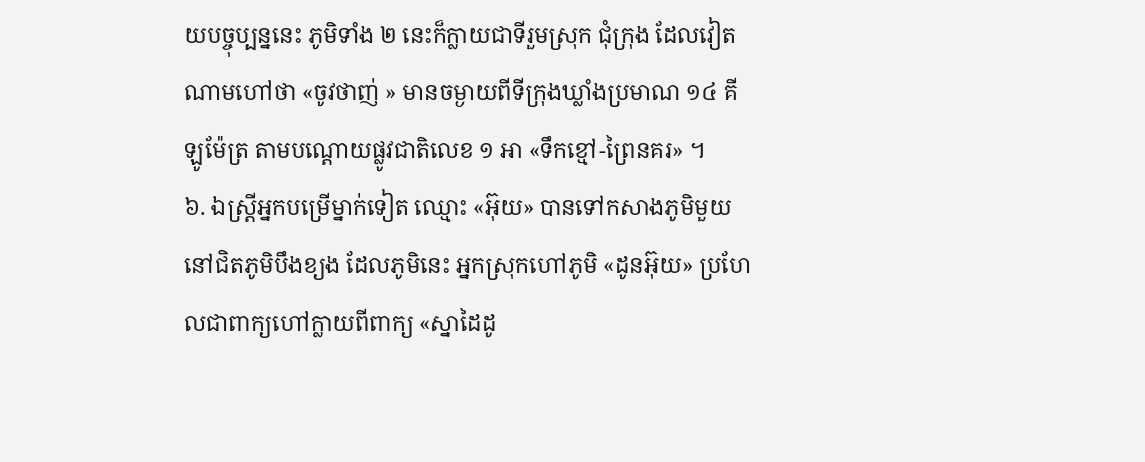យបច្ចុប្បន្ននេះ ភូមិទាំង ២ នេះក៏ក្លាយជាទីរួមស្រុក ជុំក្រុង ដែលវៀតណាមហៅថា «ចូវថាញ់ » មានចម្ងាយពីទីក្រុងឃ្លាំងប្រមាណ ១៤ គីឡូម៉ែត្រ តាមបណ្ដោយផ្លូវជាតិលេខ ១ អា «ទឹកខ្មៅ-ព្រៃនគរ» ។
៦. ឯស្ត្រីអ្នកបម្រើម្នាក់ទៀត ឈ្មោះ «អ៊ុយ» បានទៅកសាងភូមិមួយ នៅជិតភូមិបឹងខ្យង ដែលភូមិនេះ អ្នកស្រុកហៅភូមិ «ដូនអ៊ុយ» ប្រហែលជាពាក្យហៅក្លាយពីពាក្យ «ស្នាដៃដូ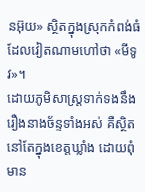នអ៊ុយ» ស្ថិតក្នុងស្រុកកំពង់ធំ ដែលវៀតណាមហៅថា «មីទូវ»។
ដោយភូមិសាស្ត្រទាក់ទងនឹងរឿងនាងច័ន្ទទាំងអស់ គឺស្ថិតនៅតែក្នុងខេត្តឃ្លាំង ដោយពុំមាន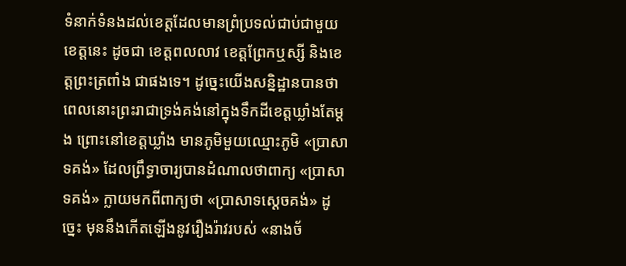ទំនាក់ទំនងដល់ខេត្តដែលមានព្រំប្រទល់ជាប់ជាមួយខេត្តនេះ ដូចជា ខេត្តពលលាវ ខេត្តព្រែកឬស្សី និងខេត្តព្រះត្រពាំង ជាផងទេ។ ដូច្នេះយើងសន្និដ្ឋានបានថា ពេលនោះព្រះរាជាទ្រង់គង់នៅក្នុងទឹកដីខេត្តឃ្លាំងតែម្ដង ព្រោះនៅខេត្តឃ្លាំង មានភូមិមួយឈ្មោះភូមិ «ប្រាសាទគង់» ដែលព្រឹទ្ធាចារ្យបានដំណាលថាពាក្យ «ប្រាសាទគង់» ក្លាយមកពីពាក្យថា «ប្រាសាទស្ដេចគង់» ដូច្នេះ មុននឹងកើតឡើងនូវរឿងរ៉ាវរបស់ «នាងច័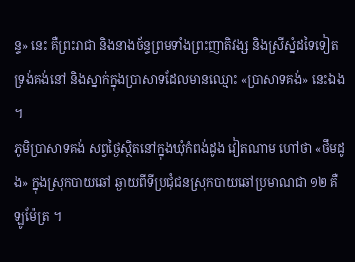ន្ទ» នេះ គឺព្រះរាជា និងនាងច័ន្ទព្រមទាំងព្រះញាតិវង្ស និងស្រីស្នំដទៃទៀតទ្រង់គង់នៅ និងស្នាក់ក្នុងប្រាសាទដែលមានឈ្មោះ «ប្រាសាទគង់» នេះឯង ។
ភូមិប្រាសាទគង់ សព្វថ្ងៃស្ថិតនៅក្នុងឃុំកំពង់ដូង វៀតណាម ហៅថា «ថឹមដូង» ក្នុងស្រុកបាយឆៅ ឆ្ងាយពីទីប្រជុំជនស្រុកបាយឆៅប្រមាណជា ១២ គឺឡូម៉ែត្រ ។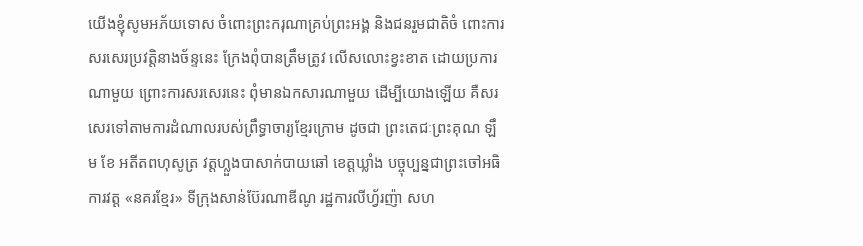យើងខ្ញុំសូមអភ័យទោស ចំពោះព្រះករុណាគ្រប់ព្រះអង្គ និងជនរួមជាតិចំ ពោះការសរសេរប្រវត្តិនាងច័ន្ទនេះ ក្រែងពុំបានត្រឹមត្រូវ លើសលោះខ្វះខាត ដោយប្រការណាមួយ ព្រោះការសរសេរនេះ ពុំមានឯកសារណាមួយ ដើម្បីយោងឡើយ គឺសរសេរទៅតាមការដំណាលរបស់ព្រឹទ្ធាចារ្យខ្មែរក្រោម ដូចជា ព្រះតេជៈព្រះគុណ ឡឹម ខែ អតីតពហុសូត្រ វត្តហ្លួងបាសាក់បាយឆៅ ខេត្តឃ្លាំង បច្ចុប្បន្នជាព្រះចៅអធិការវត្ត «នគរខ្មែរ» ទីក្រុងសាន់ប៊ែរណាឌីណូ រដ្ឋការលីហ្វ័រញ៉ា សហ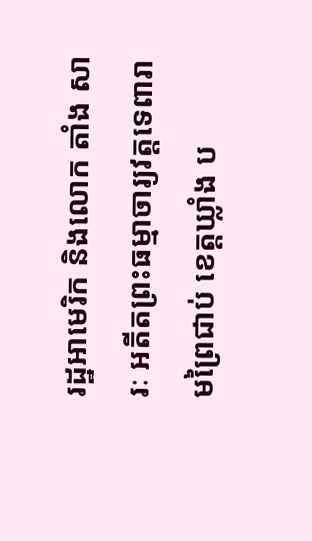រដ្ឋអាមេរិក និងលោក តាំង សារៈ អតីតព្រះធម្មាចារ្យវត្តទេពារាមព្រៃជាប់ ខេត្តឃ្លាំង ប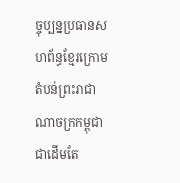ច្ចុប្បន្នប្រធានសហព័ន្ធខ្មែរក្រោម តំបន់ព្រះរាជាណាចក្រកម្ពុជា ជាដើមតែ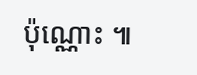ប៉ុណ្ណោះ ៕